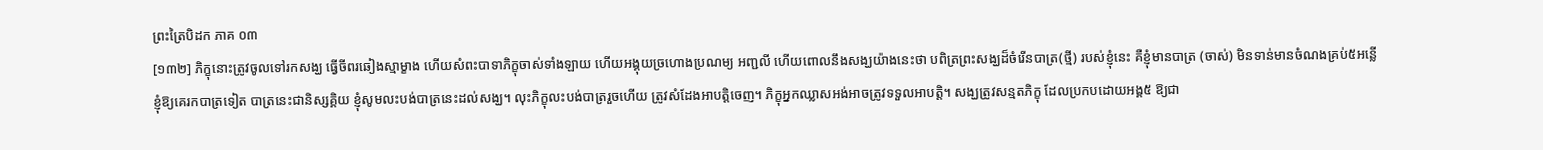ព្រះត្រៃបិដក ភាគ ០៣
[១៣២] ភិក្ខុនោះត្រូវចូលទៅរកសង្ឃ ធ្វើចីពរឆៀងស្មាម្ខាង ហើយសំពះបាទាភិក្ខុចាស់ទាំងឡាយ ហើយអង្គុយច្រហោងប្រណម្យ អញ្ជលី ហើយពោលនឹងសង្ឃយ៉ាងនេះថា បពិត្រព្រះសង្ឃដ៏ចំរើនបាត្រ(ថ្មី) របស់ខ្ញុំនេះ គឺខ្ញុំមានបាត្រ (ចាស់) មិនទាន់មានចំណងគ្រប់៥អន្លើ ខ្ញុំឱ្យគេរកបាត្រទៀត បាត្រនេះជានិស្សគ្គិយ ខ្ញុំសូមលះបង់បាត្រនេះដល់សង្ឃ។ លុះភិក្ខុលះបង់បាត្ររួចហើយ ត្រូវសំដែងអាបត្ដិចេញ។ ភិក្ខុអ្នកឈ្លាសអង់អាចត្រូវទទួលអាបត្ដិ។ សង្ឃត្រូវសន្មតភិក្ខុ ដែលប្រកបដោយអង្គ៥ ឱ្យជា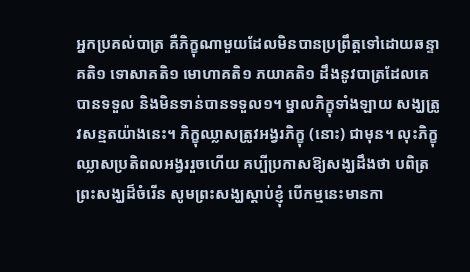អ្នកប្រគល់បាត្រ គឺភិក្ខុណាមួយដែលមិនបានប្រព្រឹត្ដទៅដោយឆន្ទាគតិ១ ទោសាគតិ១ មោហាគតិ១ ភយាគតិ១ ដឹងនូវបាត្រដែលគេបានទទួល និងមិនទាន់បានទទួល១។ ម្នាលភិក្ខុទាំងឡាយ សង្ឃត្រូវសន្មតយ៉ាងនេះ។ ភិក្ខុឈ្លាសត្រូវអង្វរភិក្ខុ (នោះ) ជាមុន។ លុះភិក្ខុឈ្លាសប្រតិពលអង្វររួចហើយ គប្បីប្រកាសឱ្យសង្ឃដឹងថា បពិត្រព្រះសង្ឃដ៏ចំរើន សូមព្រះសង្ឃស្ដាប់ខ្ញុំ បើកម្មនេះមានកា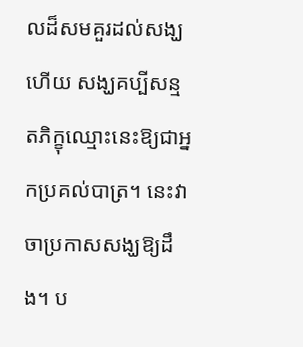លដ៏សមគួរដល់សង្ឃហើយ សង្ឃគប្បីសន្មតភិក្ខុឈ្មោះនេះឱ្យជាអ្នកប្រគល់បាត្រ។ នេះវាចាប្រកាសសង្ឃឱ្យដឹង។ ប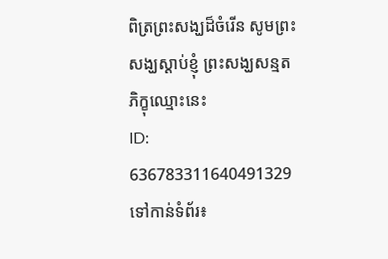ពិត្រព្រះសង្ឃដ៏ចំរើន សូមព្រះសង្ឃស្ដាប់ខ្ញុំ ព្រះសង្ឃសន្មតភិក្ខុឈ្មោះនេះ
ID: 636783311640491329
ទៅកាន់ទំព័រ៖